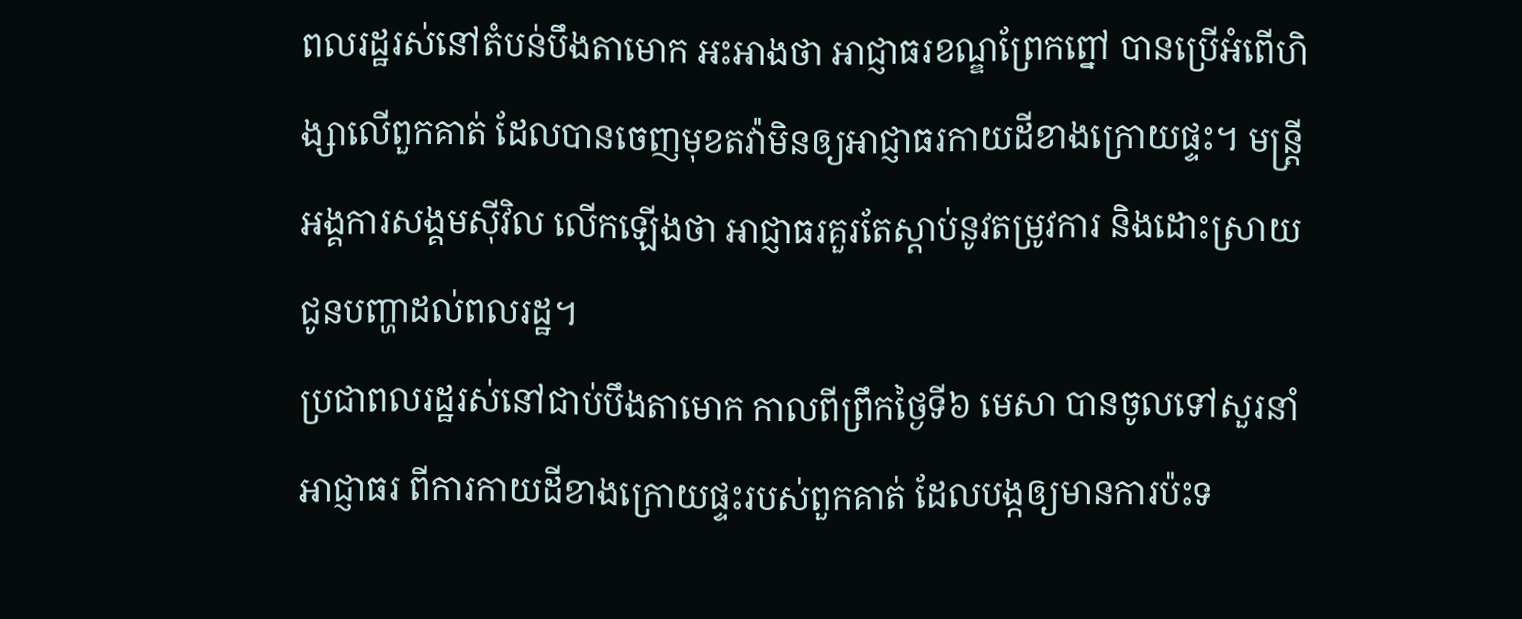ពលរដ្ឋរស់នៅតំបន់បឹងតាមោក អះអាងថា អាជ្ញាធរខណ្ឌព្រែកព្នៅ បានប្រើអំពើហិង្សាលើពួកគាត់ ដែលបានចេញមុខតវ៉ាមិនឲ្យអាជ្ញាធរកាយដីខាងក្រោយផ្ទះ។ មន្ត្រីអង្គការសង្គមស៊ីវិល លើកឡើងថា អាជ្ញាធរគួរតែស្ដាប់នូវតម្រូវការ និងដោះស្រាយជូនបញ្ហាដល់ពលរដ្ឋ។
ប្រជាពលរដ្ឋរស់នៅជាប់បឹងតាមោក កាលពីព្រឹកថ្ងៃទី៦ មេសា បានចូលទៅសួរនាំអាជ្ញាធរ ពីការកាយដីខាងក្រោយផ្ទះរបស់ពួកគាត់ ដែលបង្កឲ្យមានការប៉ះទ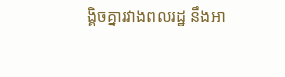ង្គិចគ្នារវាងពលរដ្ឋ នឹងអា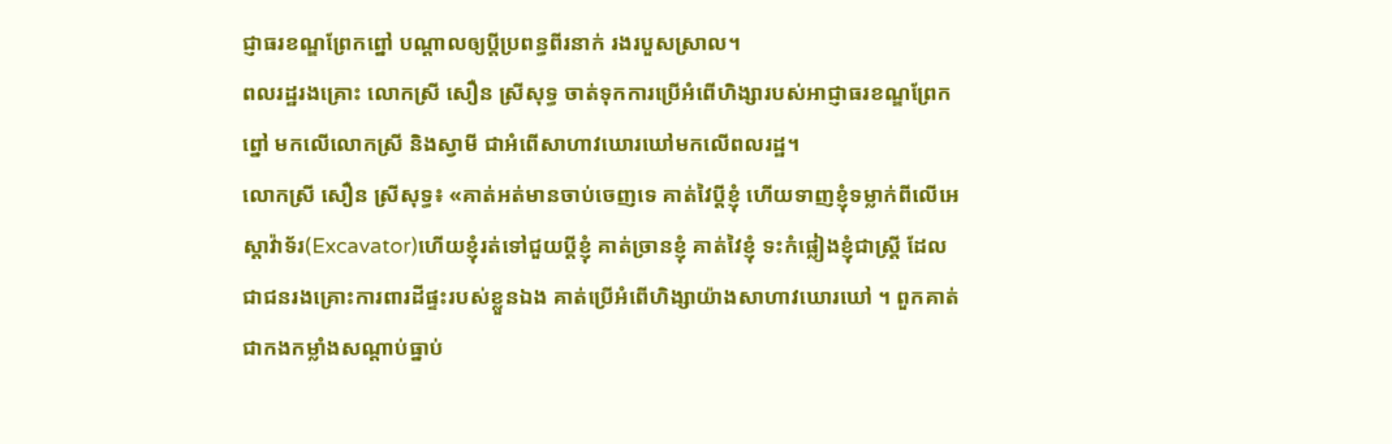ជ្ញាធរខណ្ឌព្រែកព្នៅ បណ្ដាលឲ្យប្ដីប្រពន្ធពីរនាក់ រងរបួសស្រាល។
ពលរដ្ឋរងគ្រោះ លោកស្រី សឿន ស្រីសុទ្ធ ចាត់ទុកការប្រើអំពើហិង្សារបស់អាជ្ញាធរខណ្ឌព្រែកព្នៅ មកលើលោកស្រី និងស្វាមី ជាអំពើសាហាវឃោរឃៅមកលើពលរដ្ឋ។
លោកស្រី សឿន ស្រីសុទ្ធ៖ «គាត់អត់មានចាប់ចេញទេ គាត់វៃប្ដីខ្ញុំ ហើយទាញខ្ញុំទម្លាក់ពីលើអេស្ដាវ៉ាទ័រ(Excavator)ហើយខ្ញុំរត់ទៅជួយប្ដីខ្ញុំ គាត់ច្រានខ្ញុំ គាត់វៃខ្ញុំ ទះកំផ្លៀងខ្ញុំជាស្ត្រី ដែលជាជនរងគ្រោះការពារដីផ្ទះរបស់ខ្លួនឯង គាត់ប្រើអំពើហិង្សាយ៉ាងសាហាវឃោរឃៅ ។ ពួកគាត់ជាកងកម្លាំងសណ្ដាប់ធ្នាប់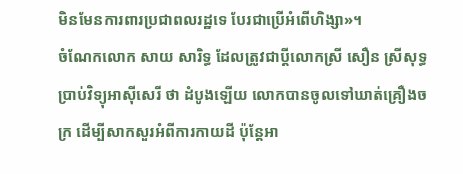មិនមែនការពារប្រជាពលរដ្ឋទេ បែរជាប្រើអំពើហិង្សា»។
ចំណែកលោក សាយ សារិទ្ធ ដែលត្រូវជាប្ដីលោកស្រី សឿន ស្រីសុទ្ធ ប្រាប់វិទ្យុអាស៊ីសេរី ថា ដំបូងឡើយ លោកបានចូលទៅឃាត់គ្រឿងចក្រ ដើម្បីសាកសួរអំពីការកាយដី ប៉ុន្តែអា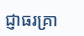ជ្ញាធរគ្រា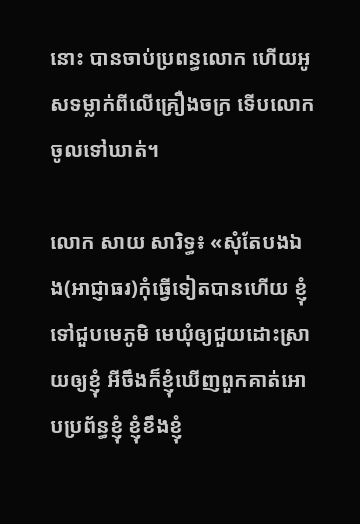នោះ បានចាប់ប្រពន្ធលោក ហើយអូសទម្លាក់ពីលើគ្រឿងចក្រ ទើបលោកចូលទៅឃាត់។

លោក សាយ សារិទ្ធ៖ «សុំតែបងឯង(អាជ្ញាធរ)កុំធ្វើទៀតបានហើយ ខ្ញុំទៅជួបមេភូមិ មេឃុំឲ្យជួយដោះស្រាយឲ្យខ្ញុំ អីចឹងក៏ខ្ញុំឃើញពួកគាត់អោបប្រព័ន្ធខ្ញុំ ខ្ញុំខឹងខ្ញុំ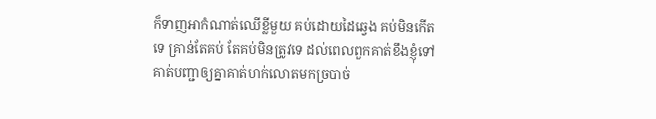ក៏ទាញអាកំណាត់ឈើខ្លីមួយ គប់ដោយដៃឆ្វេង គប់មិនកើតទេ គ្រាន់តែគប់ តែគប់មិនត្រូវទេ ដល់ពេលពួកគាត់ខឹងខ្ញុំទៅ គាត់បញ្ជាឲ្យគ្នាគាត់ហក់លោតមកច្របាច់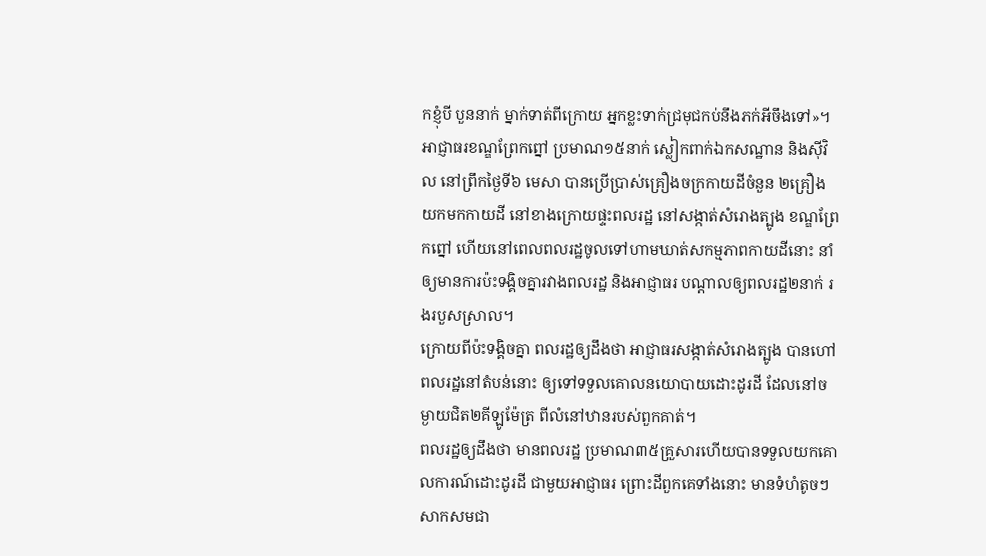កខ្ញុំបី បួននាក់ ម្នាក់ទាត់ពីក្រោយ អ្នកខ្លះទាក់ជ្រមុជកប់នឹងភក់អីចឹងទៅ»។
អាជ្ញាធរខណ្ឌព្រែកព្នៅ ប្រមាណ១៥នាក់ ស្លៀកពាក់ឯកសណ្ឋាន និងស៊ីវិល នៅព្រឹកថ្ងៃទី៦ មេសា បានប្រើប្រាស់គ្រឿងចក្រកាយដីចំនួន ២គ្រឿង យកមកកាយដី នៅខាងក្រោយផ្ទះពលរដ្ឋ នៅសង្កាត់សំរោងត្បូង ខណ្ឌព្រែកព្នៅ ហើយនៅពេលពលរដ្ឋចូលទៅហាមឃាត់សកម្មភាពកាយដីនោះ នាំឲ្យមានការប៉ះទង្គិចគ្នារវាងពលរដ្ឋ និងអាជ្ញាធរ បណ្ដាលឲ្យពលរដ្ឋ២នាក់ រងរបួសស្រាល។
ក្រោយពីប៉ះទង្គិចគ្នា ពលរដ្ឋឲ្យដឹងថា អាជ្ញាធរសង្កាត់សំរោងត្បូង បានហៅពលរដ្ឋនៅតំបន់នោះ ឲ្យទៅទទួលគោលនយោបាយដោះដូរដី ដែលនៅចម្ងាយជិត២គីឡូម៉ែត្រ ពីលំនៅឋានរបស់ពួកគាត់។
ពលរដ្ឋឲ្យដឹងថា មានពលរដ្ឋ ប្រមាណ៣៥គ្រួសារហើយបានទទួលយកគោលការណ៍ដោះដូរដី ជាមួយអាជ្ញាធរ ព្រោះដីពួកគេទាំងនោះ មានទំហំតូចៗ សាកសមជា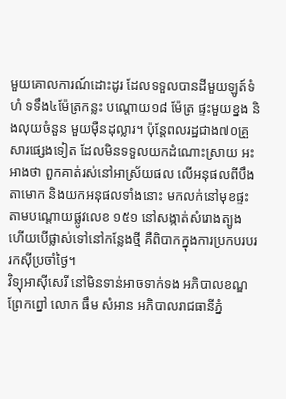មួយគោលការណ៍ដោះដូរ ដែលទទួលបានដីមួយឡូត៍ទំហំ ទទឹង៤ម៉ែត្រកន្លះ បណ្ដោយ១៨ ម៉ែត្រ ផ្ទះមួយខ្នង និងលុយចំនួន មួយម៉ឺនដុល្លារ។ ប៉ុន្តែពលរដ្ឋជាង៧០គ្រួសារផ្សេងទៀត ដែលមិនទទួលយកដំណោះស្រាយ អះអាងថា ពួកគាត់រស់នៅអាស្រ័យផល លើអនុផលពីបឹងតាមោក និងយកអនុផលទាំងនោះ មកលក់នៅមុខផ្ទះ តាមបណ្ដោយផ្លូវលេខ ១៥១ នៅសង្កាត់សំរោងត្បូង ហើយបើផ្លាស់ទៅនៅកន្លែងថ្មី គឺពិបាកក្នុងការប្រកបរបររកស៊ីប្រចាំថ្ងៃ។
វិទ្យុអាស៊ីសេរី នៅមិនទាន់អាចទាក់ទង អភិបាលខណ្ឌព្រែកព្នៅ លោក ធឹម សំអាន អភិបាលរាជធានីភ្នំ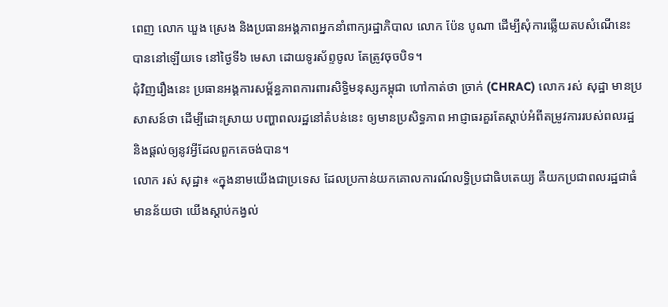ពេញ លោក ឃួង ស្រេង និងប្រធានអង្គភាពអ្នកនាំពាក្យរដ្ឋាភិបាល លោក ប៉ែន បូណា ដើម្បីសុំការឆ្លើយតបសំណើនេះ បាននៅឡើយទេ នៅថ្ងៃទី៦ មេសា ដោយទូរស័ព្ទចូល តែត្រូវចុចបិទ។
ជុំវិញរឿងនេះ ប្រធានអង្គការសម្ព័ន្ធភាពការពារសិទ្ធិមនុស្សកម្ពុជា ហៅកាត់ថា ច្រាក់ (CHRAC) លោក រស់ សុដ្ឋា មានប្រសាសន៍ថា ដើម្បីដោះស្រាយ បញ្ហាពលរដ្ឋនៅតំបន់នេះ ឲ្យមានប្រសិទ្ធភាព អាជ្ញាធរគួរតែស្ដាប់អំពីតម្រូវការរបស់ពលរដ្ឋ និងផ្ដល់ឲ្យនូវអ្វីដែលពួកគេចង់បាន។
លោក រស់ សុដ្ឋា៖ «ក្នុងនាមយើងជាប្រទេស ដែលប្រកាន់យកគោលការណ៍លទ្ធិប្រជាធិបតេយ្យ គឺយកប្រជាពលរដ្ឋជាធំ មានន័យថា យើងស្ដាប់កង្វល់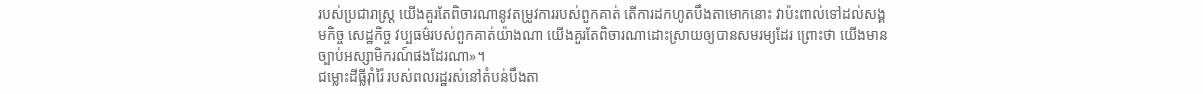របស់ប្រជារាស្ត្រ យើងគួរតែពិចារណានូវតម្រូវការរបស់ពួកគាត់ តើការដកហូតបឹងតាមោកនោះ វាប៉ះពាល់ទៅដល់សង្គមកិច្ច សេដ្ឋកិច្ច វប្បធម៌របស់ពួកគាត់យ៉ាងណា យើងគួរតែពិចារណាដោះស្រាយឲ្យបានសមរម្យដែរ ព្រោះថា យើងមានច្បាប់អស្សាមិករណ៍ផងដែរណា»។
ជម្លោះដីធ្លីរ៉ាំរ៉ៃ របស់ពលរដ្ឋរស់នៅតំបន់បឹងតា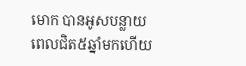មោក បានអូសបន្លាយពេលជិត៥ឆ្នាំមកហើយ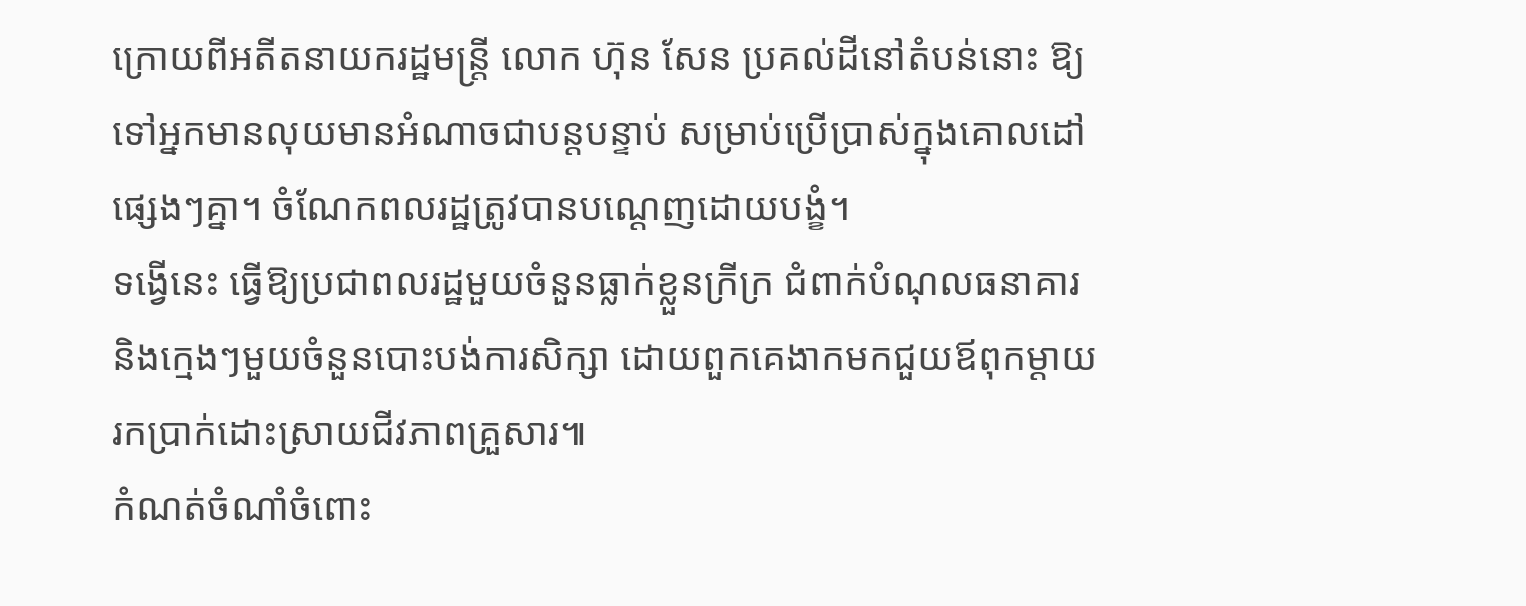ក្រោយពីអតីតនាយករដ្ឋមន្ត្រី លោក ហ៊ុន សែន ប្រគល់ដីនៅតំបន់នោះ ឱ្យទៅអ្នកមានលុយមានអំណាចជាបន្តបន្ទាប់ សម្រាប់ប្រើប្រាស់ក្នុងគោលដៅផ្សេងៗគ្នា។ ចំណែកពលរដ្ឋត្រូវបានបណ្ដេញដោយបង្ខំ។
ទង្វើនេះ ធ្វើឱ្យប្រជាពលរដ្ឋមួយចំនួនធ្លាក់ខ្លួនក្រីក្រ ជំពាក់បំណុលធនាគារ និងក្មេងៗមួយចំនួនបោះបង់ការសិក្សា ដោយពួកគេងាកមកជួយឪពុកម្ដាយរកប្រាក់ដោះស្រាយជីវភាពគ្រួសារ៕
កំណត់ចំណាំចំពោះ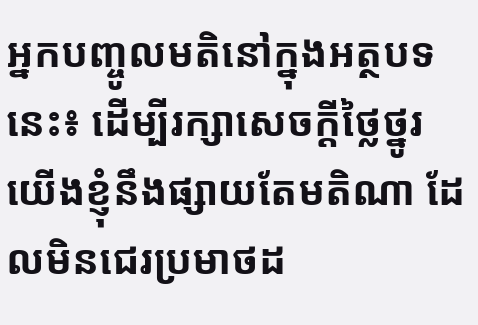អ្នកបញ្ចូលមតិនៅក្នុងអត្ថបទនេះ៖ ដើម្បីរក្សាសេចក្ដីថ្លៃថ្នូរ យើងខ្ញុំនឹងផ្សាយតែមតិណា ដែលមិនជេរប្រមាថដ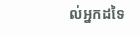ល់អ្នកដទៃ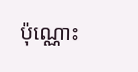ប៉ុណ្ណោះ